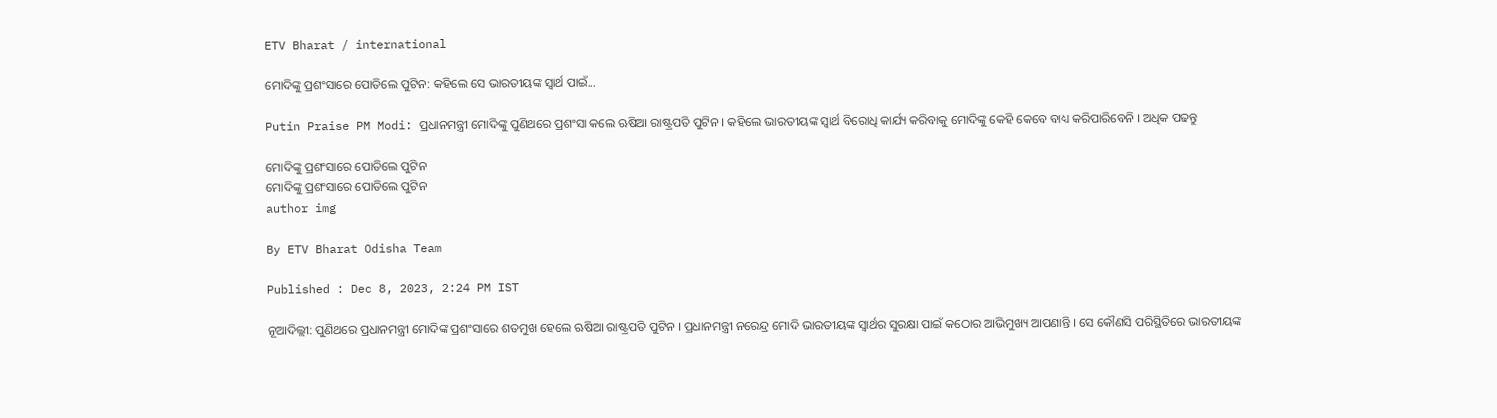ETV Bharat / international

ମୋଦିଙ୍କୁ ପ୍ରଶଂସାରେ ପୋତିଲେ ପୁଟିନ: କହିଲେ ସେ ଭାରତୀୟଙ୍କ ସ୍ବାର୍ଥ ପାଇଁ...

Putin Praise PM Modi: ପ୍ରଧାନମନ୍ତ୍ରୀ ମୋଦିଙ୍କୁ ପୁଣିଥରେ ପ୍ରଶଂସା କଲେ ଋଷିଆ ରାଷ୍ଟ୍ରପତି ପୁଟିନ । କହିଲେ ଭାରତୀୟଙ୍କ ସ୍ବାର୍ଥ ବିରୋଧି କାର୍ଯ୍ୟ କରିବାକୁ ମୋଦିଙ୍କୁ କେହି କେବେ ବାଧ୍ୟ କରିପାରିବେନି । ଅଧିକ ପଢନ୍ତୁ

ମୋଦିଙ୍କୁ ପ୍ରଶଂସାରେ ପୋତିଲେ ପୁଟିନ
ମୋଦିଙ୍କୁ ପ୍ରଶଂସାରେ ପୋତିଲେ ପୁଟିନ
author img

By ETV Bharat Odisha Team

Published : Dec 8, 2023, 2:24 PM IST

ନୂଆଦିଲ୍ଲୀ: ପୁଣିଥରେ ପ୍ରଧାନମନ୍ତ୍ରୀ ମୋଦିଙ୍କ ପ୍ରଶଂସାରେ ଶତମୁଖ ହେଲେ ଋଷିଆ ରାଷ୍ଟ୍ରପତି ପୁଟିନ । ପ୍ରଧାନମନ୍ତ୍ରୀ ନରେନ୍ଦ୍ର ମୋଦି ଭାରତୀୟଙ୍କ ସ୍ବାର୍ଥର ସୁରକ୍ଷା ପାଇଁ କଠୋର ଆଭିମୁଖ୍ୟ ଆପଣାନ୍ତି । ସେ କୌଣସି ପରିସ୍ଥିତିରେ ଭାରତୀୟଙ୍କ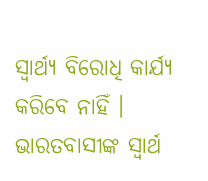ସ୍ବାର୍ଥ୍ୟ ବିରୋଧି କାର୍ଯ୍ୟ କରିବେ ନାହିଁ । ଭାରତବାସୀଙ୍କ ସ୍ବାର୍ଥ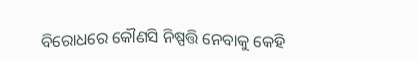ବିରୋଧରେ କୌଣସି ନିଷ୍ପତ୍ତି ନେବାକୁ କେହି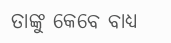ତାଙ୍କୁ କେବେ ବାଧ୍ୟ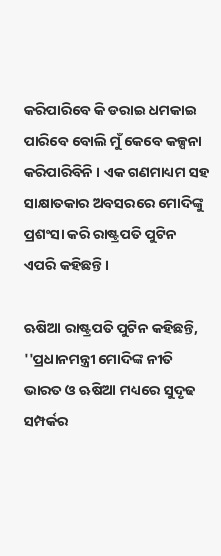କରିପାରିବେ କି ଡରାଇ ଧମକାଇ ପାରିବେ ବୋଲି ମୁଁ କେବେ କଳ୍ପନା କରିପାରିବିନି । ଏକ ଗଣମାଧ୍ୟମ ସହ ସାକ୍ଷାତକାର ଅବସରରେ ମୋଦିଙ୍କୁ ପ୍ରଶଂସା କରି ରାଷ୍ଟ୍ରପତି ପୁଟିନ ଏପରି କହିଛନ୍ତି ।

ଋଷିଆ ରାଷ୍ଟ୍ରପତି ପୁଟିନ କହିଛନ୍ତି, ''ପ୍ରଧାନମନ୍ତ୍ରୀ ମୋଦିଙ୍କ ନୀତି ଭାରତ ଓ ଋଷିଆ ମଧ୍ୟରେ ସୁଦୃଢ ସମ୍ପର୍କର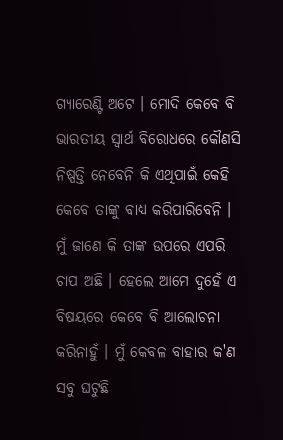ଗ୍ୟାରେଣ୍ଟି ଅଟେ । ମୋଦି କେବେ ବି ଭାରତୀୟ ସ୍ବାର୍ଥ ବିରୋଧରେ କୌଣସି ନିଷ୍ପତ୍ତି ନେବେନି କି ଏଥିପାଇଁ କେହି କେବେ ତାଙ୍କୁ ବାଧ୍ୟ କରିପାରିବେନି । ମୁଁ ଜାଣେ କି ତାଙ୍କ ଉପରେ ଏପରି ଚାପ ଅଛି । ହେଲେ ଆମେ ଦୁହେଁ ଏ ବିଷୟରେ କେବେ ବି ଆଲୋଚନା କରିନାହୁଁ । ମୁଁ କେବଳ ବାହାର କ'ଣ ସବୁ ଘଟୁଛି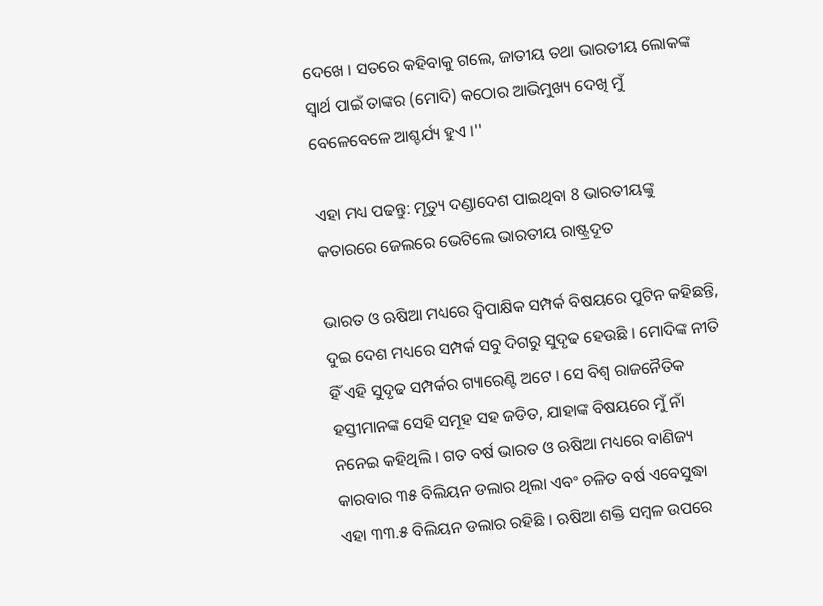ଦେଖେ । ସତରେ କହିବାକୁ ଗଲେ, ଜାତୀୟ ତଥା ଭାରତୀୟ ଲୋକଙ୍କ ସ୍ବାର୍ଥ ପାଇଁ ତାଙ୍କର (ମୋଦି) କଠୋର ଆଭିମୁଖ୍ୟ ଦେଖି ମୁଁ ବେଳେବେଳେ ଆଶ୍ଚର୍ଯ୍ୟ ହୁଏ ।''

ଏହା ମଧ୍ୟ ପଢନ୍ତୁ: ମୃତ୍ୟୁ ଦଣ୍ଡାଦେଶ ପାଇଥିବା 8 ଭାରତୀୟଙ୍କୁ କତାରରେ ଜେଲରେ ଭେଟିଲେ ଭାରତୀୟ ରାଷ୍ଟ୍ରଦୂତ

ଭାରତ ଓ ଋଷିଆ ମଧ୍ୟରେ ଦ୍ବିପାକ୍ଷିକ ସମ୍ପର୍କ ବିଷୟରେ ପୁଟିନ କହିଛନ୍ତି, ଦୁଇ ଦେଶ ମଧ୍ୟରେ ସମ୍ପର୍କ ସବୁ ଦିଗରୁ ସୁଦୃଢ ହେଉଛି । ମୋଦିଙ୍କ ନୀତି ହିଁ ଏହି ସୁଦୃଢ ସମ୍ପର୍କର ଗ୍ୟାରେଣ୍ଟି ଅଟେ । ସେ ବିଶ୍ବ ରାଜନୈତିକ ହସ୍ତୀମାନଙ୍କ ସେହି ସମୂହ ସହ ଜଡିତ, ଯାହାଙ୍କ ବିଷୟରେ ମୁଁ ନାଁ ନନେଇ କହିଥିଲି । ଗତ ବର୍ଷ ଭାରତ ଓ ଋଷିଆ ମଧ୍ୟରେ ବାଣିଜ୍ୟ କାରବାର ୩୫ ବିଲିୟନ ଡଲାର ଥିଲା ଏବଂ ଚଳିତ ବର୍ଷ ଏବେସୁଦ୍ଧା ଏହା ୩୩.୫ ବିଲିୟନ ଡଲାର ରହିଛି । ଋଷିଆ ଶକ୍ତି ସମ୍ବଳ ଉପରେ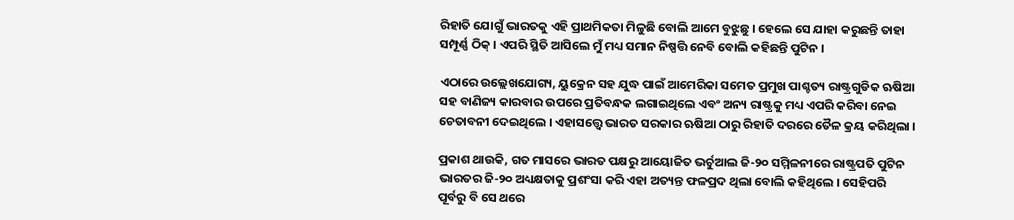ରିହାତି ଯୋଗୁଁ ଭାରତକୁ ଏହି ପ୍ରାଥମିକତା ମିଳୁଛି ବୋଲି ଆମେ ବୁଝୁଛୁ । ହେଲେ ସେ ଯାହା କରୁଛନ୍ତି ତାହା ସମ୍ପୂର୍ଣ୍ଣ ଠିକ୍ । ଏପରି ସ୍ଥିତି ଆସିଲେ ମୁଁ ମଧ୍ୟ ସମାନ ନିଷ୍ପତ୍ତି ନେବି ବୋଲି କହିଛନ୍ତି ପୁଟିନ ।

ଏଠାରେ ଉଲ୍ଲେଖଯୋଗ୍ୟ, ୟୁକ୍ରେନ ସହ ଯୁଦ୍ଧ ପାଇଁ ଆମେରିକା ସମେତ ପ୍ରମୁଖ ପାଶ୍ଚତ୍ୟ ରାଷ୍ଟ୍ରଗୁଡିକ ଋଷିଆ ସହ ବାଣିଜ୍ୟ କାରବାର ଉପରେ ପ୍ରତିବନ୍ଧକ ଲଗାଇଥିଲେ ଏବଂ ଅନ୍ୟ ରାଷ୍ଟ୍ରକୁ ମଧ୍ୟ ଏପରି କରିବା ନେଇ ଚେତାବନୀ ଦେଇଥିଲେ । ଏହାସତ୍ତ୍ବେ ଭାରତ ସରକାର ଋଷିଆ ଠାରୁ ରିହାତି ଦରରେ ତୈଳ କ୍ରୟ କରିଥିଲା ।

ପ୍ରକାଶ ଥାଉକି, ଗତ ମାସରେ ଭାରତ ପକ୍ଷରୁ ଆୟୋଜିତ ଭର୍ଚୁଆଲ ଜି-୨୦ ସମ୍ମିଳନୀରେ ରାଷ୍ଟ୍ରପତି ପୁଟିନ ଭାରତର ଜି-୨୦ ଅଧ୍ୟକ୍ଷତାକୁ ପ୍ରଶଂସା କରି ଏହା ଅତ୍ୟନ୍ତ ଫଳପ୍ରଦ ଥିଲା ବୋଲି କହିଥିଲେ । ସେହିପରି ପୂର୍ବରୁ ବି ସେ ଥରେ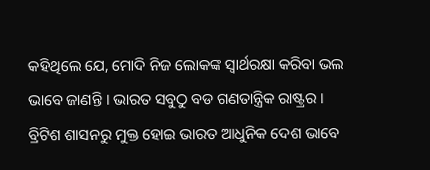କହିଥିଲେ ଯେ, ମୋଦି ନିଜ ଲୋକଙ୍କ ସ୍ବାର୍ଥରକ୍ଷା କରିବା ଭଲ ଭାବେ ଜାଣନ୍ତି । ଭାରତ ସବୁଠୁ ବଡ ଗଣତାନ୍ତ୍ରିକ ରାଷ୍ଟ୍ରର । ବ୍ରିଟିଶ ଶାସନରୁ ମୁକ୍ତ ହୋଇ ଭାରତ ଆଧୁନିକ ଦେଶ ଭାବେ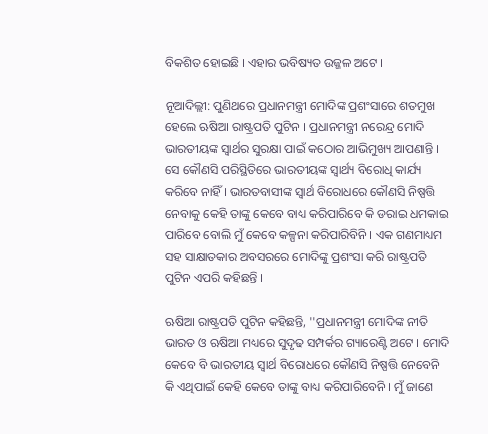ବିକଶିତ ହୋଇଛି । ଏହାର ଭବିଷ୍ୟତ ଉଜ୍ଜଳ ଅଟେ ।

ନୂଆଦିଲ୍ଲୀ: ପୁଣିଥରେ ପ୍ରଧାନମନ୍ତ୍ରୀ ମୋଦିଙ୍କ ପ୍ରଶଂସାରେ ଶତମୁଖ ହେଲେ ଋଷିଆ ରାଷ୍ଟ୍ରପତି ପୁଟିନ । ପ୍ରଧାନମନ୍ତ୍ରୀ ନରେନ୍ଦ୍ର ମୋଦି ଭାରତୀୟଙ୍କ ସ୍ବାର୍ଥର ସୁରକ୍ଷା ପାଇଁ କଠୋର ଆଭିମୁଖ୍ୟ ଆପଣାନ୍ତି । ସେ କୌଣସି ପରିସ୍ଥିତିରେ ଭାରତୀୟଙ୍କ ସ୍ବାର୍ଥ୍ୟ ବିରୋଧି କାର୍ଯ୍ୟ କରିବେ ନାହିଁ । ଭାରତବାସୀଙ୍କ ସ୍ବାର୍ଥ ବିରୋଧରେ କୌଣସି ନିଷ୍ପତ୍ତି ନେବାକୁ କେହି ତାଙ୍କୁ କେବେ ବାଧ୍ୟ କରିପାରିବେ କି ଡରାଇ ଧମକାଇ ପାରିବେ ବୋଲି ମୁଁ କେବେ କଳ୍ପନା କରିପାରିବିନି । ଏକ ଗଣମାଧ୍ୟମ ସହ ସାକ୍ଷାତକାର ଅବସରରେ ମୋଦିଙ୍କୁ ପ୍ରଶଂସା କରି ରାଷ୍ଟ୍ରପତି ପୁଟିନ ଏପରି କହିଛନ୍ତି ।

ଋଷିଆ ରାଷ୍ଟ୍ରପତି ପୁଟିନ କହିଛନ୍ତି, ''ପ୍ରଧାନମନ୍ତ୍ରୀ ମୋଦିଙ୍କ ନୀତି ଭାରତ ଓ ଋଷିଆ ମଧ୍ୟରେ ସୁଦୃଢ ସମ୍ପର୍କର ଗ୍ୟାରେଣ୍ଟି ଅଟେ । ମୋଦି କେବେ ବି ଭାରତୀୟ ସ୍ବାର୍ଥ ବିରୋଧରେ କୌଣସି ନିଷ୍ପତ୍ତି ନେବେନି କି ଏଥିପାଇଁ କେହି କେବେ ତାଙ୍କୁ ବାଧ୍ୟ କରିପାରିବେନି । ମୁଁ ଜାଣେ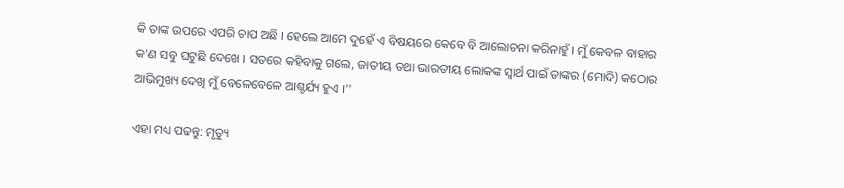କି ତାଙ୍କ ଉପରେ ଏପରି ଚାପ ଅଛି । ହେଲେ ଆମେ ଦୁହେଁ ଏ ବିଷୟରେ କେବେ ବି ଆଲୋଚନା କରିନାହୁଁ । ମୁଁ କେବଳ ବାହାର କ'ଣ ସବୁ ଘଟୁଛି ଦେଖେ । ସତରେ କହିବାକୁ ଗଲେ, ଜାତୀୟ ତଥା ଭାରତୀୟ ଲୋକଙ୍କ ସ୍ବାର୍ଥ ପାଇଁ ତାଙ୍କର (ମୋଦି) କଠୋର ଆଭିମୁଖ୍ୟ ଦେଖି ମୁଁ ବେଳେବେଳେ ଆଶ୍ଚର୍ଯ୍ୟ ହୁଏ ।''

ଏହା ମଧ୍ୟ ପଢନ୍ତୁ: ମୃତ୍ୟୁ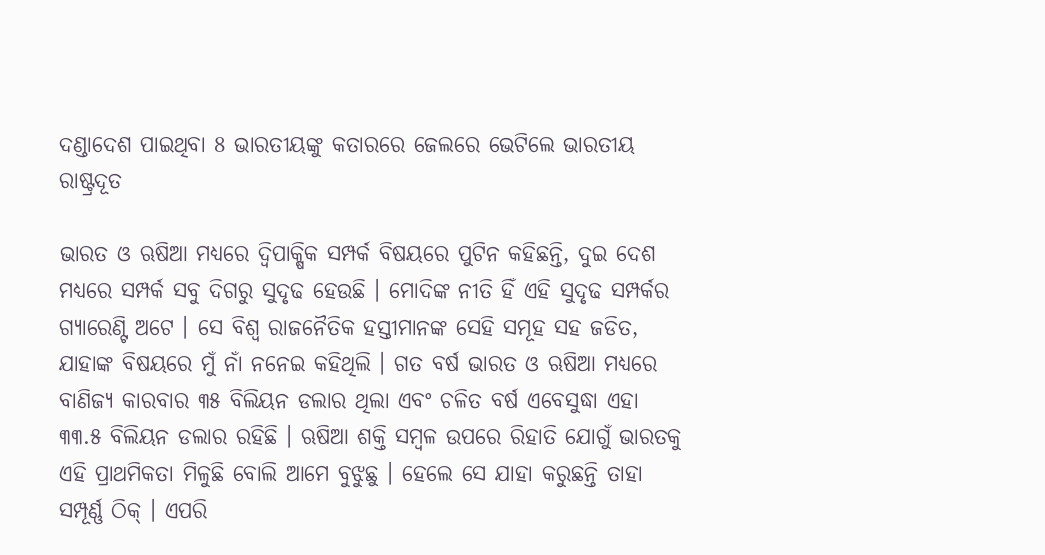ଦଣ୍ଡାଦେଶ ପାଇଥିବା 8 ଭାରତୀୟଙ୍କୁ କତାରରେ ଜେଲରେ ଭେଟିଲେ ଭାରତୀୟ ରାଷ୍ଟ୍ରଦୂତ

ଭାରତ ଓ ଋଷିଆ ମଧ୍ୟରେ ଦ୍ବିପାକ୍ଷିକ ସମ୍ପର୍କ ବିଷୟରେ ପୁଟିନ କହିଛନ୍ତି, ଦୁଇ ଦେଶ ମଧ୍ୟରେ ସମ୍ପର୍କ ସବୁ ଦିଗରୁ ସୁଦୃଢ ହେଉଛି । ମୋଦିଙ୍କ ନୀତି ହିଁ ଏହି ସୁଦୃଢ ସମ୍ପର୍କର ଗ୍ୟାରେଣ୍ଟି ଅଟେ । ସେ ବିଶ୍ବ ରାଜନୈତିକ ହସ୍ତୀମାନଙ୍କ ସେହି ସମୂହ ସହ ଜଡିତ, ଯାହାଙ୍କ ବିଷୟରେ ମୁଁ ନାଁ ନନେଇ କହିଥିଲି । ଗତ ବର୍ଷ ଭାରତ ଓ ଋଷିଆ ମଧ୍ୟରେ ବାଣିଜ୍ୟ କାରବାର ୩୫ ବିଲିୟନ ଡଲାର ଥିଲା ଏବଂ ଚଳିତ ବର୍ଷ ଏବେସୁଦ୍ଧା ଏହା ୩୩.୫ ବିଲିୟନ ଡଲାର ରହିଛି । ଋଷିଆ ଶକ୍ତି ସମ୍ବଳ ଉପରେ ରିହାତି ଯୋଗୁଁ ଭାରତକୁ ଏହି ପ୍ରାଥମିକତା ମିଳୁଛି ବୋଲି ଆମେ ବୁଝୁଛୁ । ହେଲେ ସେ ଯାହା କରୁଛନ୍ତି ତାହା ସମ୍ପୂର୍ଣ୍ଣ ଠିକ୍ । ଏପରି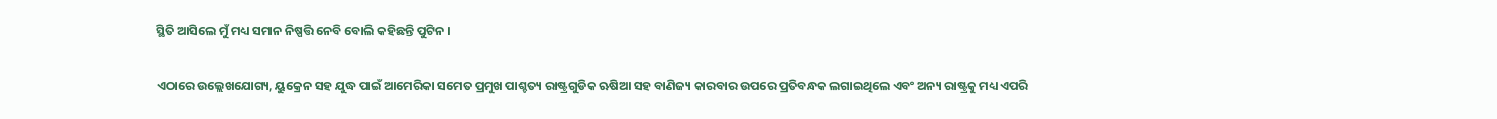ସ୍ଥିତି ଆସିଲେ ମୁଁ ମଧ୍ୟ ସମାନ ନିଷ୍ପତ୍ତି ନେବି ବୋଲି କହିଛନ୍ତି ପୁଟିନ ।

ଏଠାରେ ଉଲ୍ଲେଖଯୋଗ୍ୟ, ୟୁକ୍ରେନ ସହ ଯୁଦ୍ଧ ପାଇଁ ଆମେରିକା ସମେତ ପ୍ରମୁଖ ପାଶ୍ଚତ୍ୟ ରାଷ୍ଟ୍ରଗୁଡିକ ଋଷିଆ ସହ ବାଣିଜ୍ୟ କାରବାର ଉପରେ ପ୍ରତିବନ୍ଧକ ଲଗାଇଥିଲେ ଏବଂ ଅନ୍ୟ ରାଷ୍ଟ୍ରକୁ ମଧ୍ୟ ଏପରି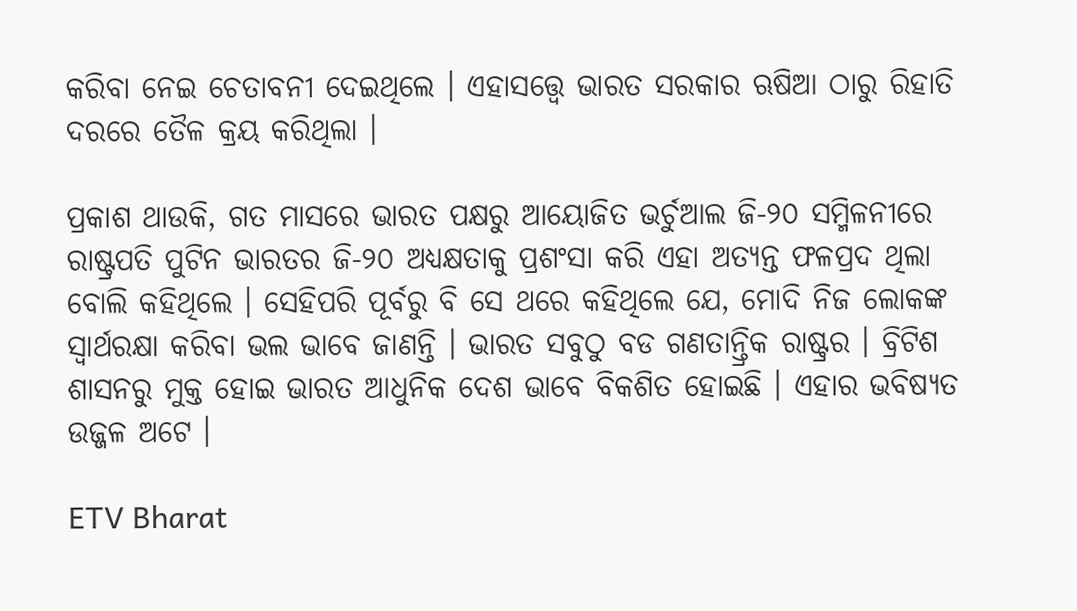କରିବା ନେଇ ଚେତାବନୀ ଦେଇଥିଲେ । ଏହାସତ୍ତ୍ବେ ଭାରତ ସରକାର ଋଷିଆ ଠାରୁ ରିହାତି ଦରରେ ତୈଳ କ୍ରୟ କରିଥିଲା ।

ପ୍ରକାଶ ଥାଉକି, ଗତ ମାସରେ ଭାରତ ପକ୍ଷରୁ ଆୟୋଜିତ ଭର୍ଚୁଆଲ ଜି-୨୦ ସମ୍ମିଳନୀରେ ରାଷ୍ଟ୍ରପତି ପୁଟିନ ଭାରତର ଜି-୨୦ ଅଧ୍ୟକ୍ଷତାକୁ ପ୍ରଶଂସା କରି ଏହା ଅତ୍ୟନ୍ତ ଫଳପ୍ରଦ ଥିଲା ବୋଲି କହିଥିଲେ । ସେହିପରି ପୂର୍ବରୁ ବି ସେ ଥରେ କହିଥିଲେ ଯେ, ମୋଦି ନିଜ ଲୋକଙ୍କ ସ୍ବାର୍ଥରକ୍ଷା କରିବା ଭଲ ଭାବେ ଜାଣନ୍ତି । ଭାରତ ସବୁଠୁ ବଡ ଗଣତାନ୍ତ୍ରିକ ରାଷ୍ଟ୍ରର । ବ୍ରିଟିଶ ଶାସନରୁ ମୁକ୍ତ ହୋଇ ଭାରତ ଆଧୁନିକ ଦେଶ ଭାବେ ବିକଶିତ ହୋଇଛି । ଏହାର ଭବିଷ୍ୟତ ଉଜ୍ଜଳ ଅଟେ ।

ETV Bharat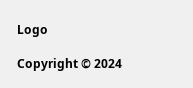Logo

Copyright © 2024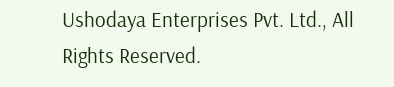Ushodaya Enterprises Pvt. Ltd., All Rights Reserved.